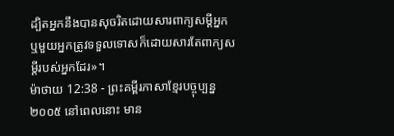ដ្បិតអ្នកនឹងបានសុចរិតដោយសារពាក្យសម្ដីអ្នក ឬមួយអ្នកត្រូវទទួលទោសក៏ដោយសារតែពាក្យសម្ដីរបស់អ្នកដែរ»។
ម៉ាថាយ 12:38 - ព្រះគម្ពីរភាសាខ្មែរបច្ចុប្បន្ន ២០០៥ នៅពេលនោះ មាន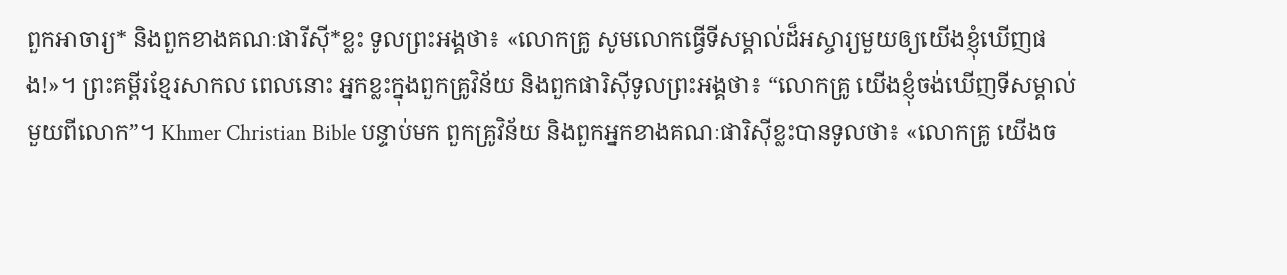ពួកអាចារ្យ* និងពួកខាងគណៈផារីស៊ី*ខ្លះ ទូលព្រះអង្គថា៖ «លោកគ្រូ សូមលោកធ្វើទីសម្គាល់ដ៏អស្ចារ្យមួយឲ្យយើងខ្ញុំឃើញផង!»។ ព្រះគម្ពីរខ្មែរសាកល ពេលនោះ អ្នកខ្លះក្នុងពួកគ្រូវិន័យ និងពួកផារិស៊ីទូលព្រះអង្គថា៖ “លោកគ្រូ យើងខ្ញុំចង់ឃើញទីសម្គាល់មួយពីលោក”។ Khmer Christian Bible បន្ទាប់មក ពួកគ្រូវិន័យ និងពួកអ្នកខាងគណៈផារិស៊ីខ្លះបានទូលថា៖ «លោកគ្រូ យើងច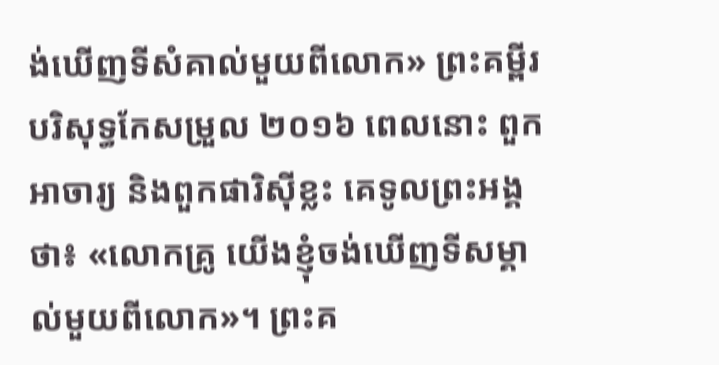ង់ឃើញទីសំគាល់មួយពីលោក» ព្រះគម្ពីរបរិសុទ្ធកែសម្រួល ២០១៦ ពេលនោះ ពួកអាចារ្យ និងពួកផារិស៊ីខ្លះ គេទូលព្រះអង្គថា៖ «លោកគ្រូ យើងខ្ញុំចង់ឃើញទីសម្គាល់មួយពីលោក»។ ព្រះគ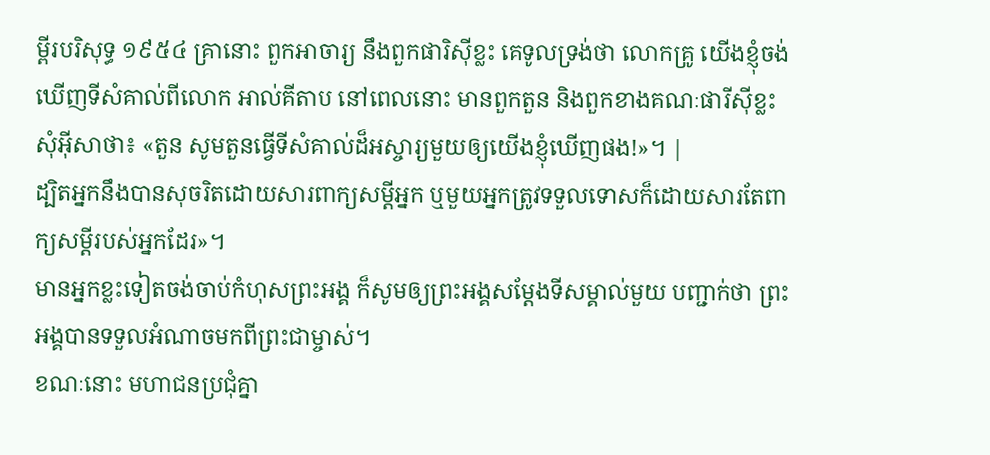ម្ពីរបរិសុទ្ធ ១៩៥៤ គ្រានោះ ពួកអាចារ្យ នឹងពួកផារិស៊ីខ្លះ គេទូលទ្រង់ថា លោកគ្រូ យើងខ្ញុំចង់ឃើញទីសំគាល់ពីលោក អាល់គីតាប នៅពេលនោះ មានពួកតួន និងពួកខាងគណៈផារីស៊ីខ្លះ សុំអ៊ីសាថា៖ «តួន សូមតួនធ្វើទីសំគាល់ដ៏អស្ចារ្យមួយឲ្យយើងខ្ញុំឃើញផង!»។ |
ដ្បិតអ្នកនឹងបានសុចរិតដោយសារពាក្យសម្ដីអ្នក ឬមួយអ្នកត្រូវទទួលទោសក៏ដោយសារតែពាក្យសម្ដីរបស់អ្នកដែរ»។
មានអ្នកខ្លះទៀតចង់ចាប់កំហុសព្រះអង្គ ក៏សូមឲ្យព្រះអង្គសម្តែងទីសម្គាល់មួយ បញ្ជាក់ថា ព្រះអង្គបានទទួលអំណាចមកពីព្រះជាម្ចាស់។
ខណៈនោះ មហាជនប្រជុំគ្នា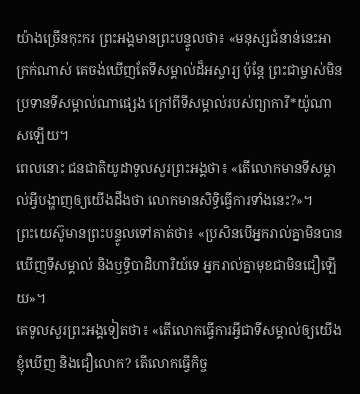យ៉ាងច្រើនកុះករ ព្រះអង្គមានព្រះបន្ទូលថា៖ «មនុស្សជំនាន់នេះអាក្រក់ណាស់ គេចង់ឃើញតែទីសម្គាល់ដ៏អស្ចារ្យ ប៉ុន្តែ ព្រះជាម្ចាស់មិនប្រទានទីសម្គាល់ណាផ្សេង ក្រៅពីទីសម្គាល់របស់ព្យាការី*យ៉ូណាសឡើយ។
ពេលនោះ ជនជាតិយូដាទូលសួរព្រះអង្គថា៖ «តើលោកមានទីសម្គាល់អ្វីបង្ហាញឲ្យយើងដឹងថា លោកមានសិទ្ធិធ្វើការទាំងនេះ?»។
ព្រះយេស៊ូមានព្រះបន្ទូលទៅគាត់ថា៖ «ប្រសិនបើអ្នករាល់គ្នាមិនបានឃើញទីសម្គាល់ និងឫទ្ធិបាដិហារិយ៍ទេ អ្នករាល់គ្នាមុខជាមិនជឿឡើយ»។
គេទូលសួរព្រះអង្គទៀតថា៖ «តើលោកធ្វើការអ្វីជាទីសម្គាល់ឲ្យយើងខ្ញុំឃើញ និងជឿលោក? តើលោកធ្វើកិច្ច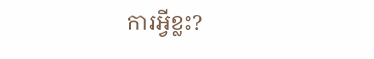ការអ្វីខ្លះ?